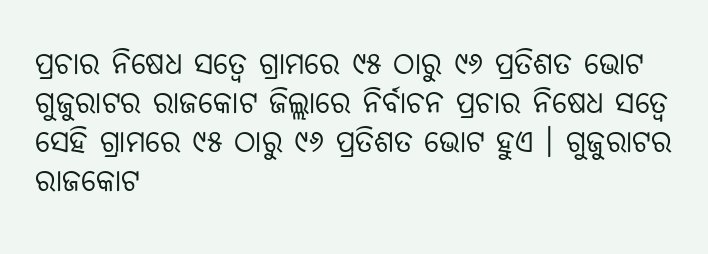ପ୍ରଚାର ନିଷେଧ ସତ୍ୱେ ଗ୍ରାମରେ ୯୫ ଠାରୁ ୯୬ ପ୍ରତିଶତ ଭୋଟ
ଗୁଜୁରାଟର ରାଜକୋଟ ଜିଲ୍ଲାରେ ନିର୍ବାଚନ ପ୍ରଚାର ନିଷେଧ ସତ୍ୱେ ସେହି ଗ୍ରାମରେ ୯୫ ଠାରୁ ୯୬ ପ୍ରତିଶତ ଭୋଟ ହୁଏ । ଗୁଜୁରାଟର ରାଜକୋଟ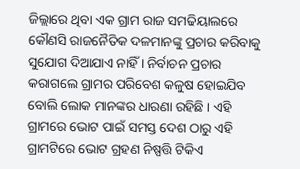ଜିଲ୍ଲାରେ ଥିବା ଏକ ଗ୍ରାମ ରାଜ ସମଢିୟାଲରେ କୌଣସି ରାଜନୈତିକ ଦଳମାନଙ୍କୁ ପ୍ରଚାର କରିବାକୁ ସୁଯୋଗ ଦିଆଯାଏ ନାହିଁ । ନିର୍ବାଚନ ପ୍ରଚାର କରାଗଲେ ଗ୍ରାମର ପରିବେଶ କଳୁଷ ହୋଇଯିବ ବୋଲି ଲୋକ ମାନଙ୍କର ଧାରଣା ରହିଛି । ଏହି ଗ୍ରାମରେ ଭୋଟ ପାଇଁ ସମସ୍ତ ଦେଶ ଠାରୁ ଏହି ଗ୍ରାମଟିରେ ଭୋଟ ଗ୍ରହଣ ନିଷ୍ପତ୍ତି ଟିକିଏ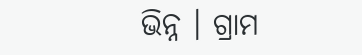ଭିନ୍ନ । ଗ୍ରାମ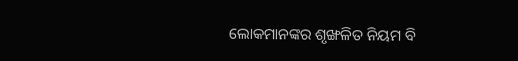ଲୋକମାନଙ୍କର ଶୃଙ୍ଖଳିତ ନିୟମ ବି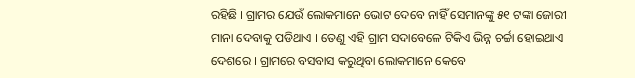ରହିଛି । ଗ୍ରାମର ଯେଉଁ ଲୋକମାନେ ଭୋଟ ଦେବେ ନାହିଁ ସେମାନଙ୍କୁ ୫୧ ଟଙ୍କା ଜୋରୀ ମାନା ଦେବାକୁ ପଡିଥାଏ । ତେଣୁ ଏହି ଗ୍ରାମ ସଦାବେଳେ ଟିକିଏ ଭିନ୍ନ ଚର୍ଚ୍ଚା ହୋଇଥାଏ ଦେଶରେ । ଗ୍ରାମରେ ବସବାସ କରୁଥିବା ଲୋକମାନେ କେବେ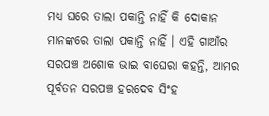ମଧ୍ୟ ଘରେ ତାଲା ପକାନ୍ତି ନାହିଁ କି ଦୋକାନ ମାନଙ୍କରେ ତାଲା ପକାନ୍ତି ନାହିଁ । ଏହି ଗାଆଁର ସରପଞ୍ଚ ଅଶୋକ ଭାଇ ବାଘେରା କହନ୍ତି, ଆମର ପୂର୍ବତନ ସରପଞ୍ଚ ହରଦେବ ସିଂହ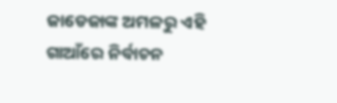ଜାଡେଜାଙ୍କ ଅମଳରୁ ଏହି ଗାଆଁରେ ନିର୍ବାଚନ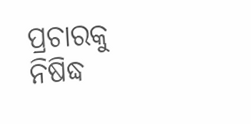ପ୍ରଚାରକୁ ନିଷିଦ୍ଧ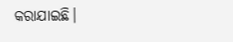କରାଯାଇଛି।